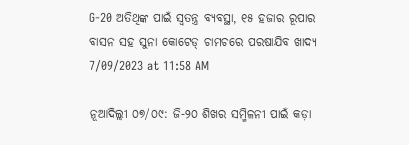G-20 ଅତିଥିଙ୍କ ପାଇଁ ସ୍ୱତନ୍ତ୍ର ବ୍ୟବସ୍ଥା, ୧୫ ହଜାର ରୂପାର ବାସନ ସହ ସୁନା କୋଟେଡ୍ ଚାମଚରେ ପରଷାଯିବ ଖାଦ୍ୟ
7/09/2023 at 11:58 AM

ନୂଆଦିଲ୍ଲୀ ୦୭/୦୯: ଜି-୨୦ ଶିଖର ସମ୍ମିଳନୀ ପାଇଁ କଡ଼ା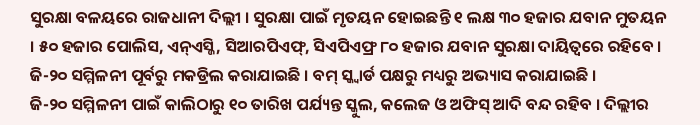ସୁରକ୍ଷା ବଳୟରେ ରାଜଧାନୀ ଦିଲ୍ଲୀ । ସୁରକ୍ଷା ପାଇଁ ମୃତୟନ ହୋଇଛନ୍ତି ୧ ଲକ୍ଷ ୩୦ ହଜାର ଯବାନ ମୁତୟନ । ୫୦ ହଜାର ପୋଲିସ, ଏନ୍ଏସ୍ଜି, ସିଆରପିଏଫ୍, ସିଏପିଏଫ୍ର ୮୦ ହଜାର ଯବାନ ସୁରକ୍ଷା ଦାୟିତ୍ୱରେ ରହିବେ । ଜି-୨୦ ସମ୍ମିଳନୀ ପୂର୍ବରୁ ମକଡ୍ରିଲ କରାଯାଇଛି । ବମ୍ ସ୍କ୍ୱାର୍ଡ ପକ୍ଷରୁ ମଧ୍ୟରୁ ଅଭ୍ୟାସ କରାଯାଇଛି ।
ଜି-୨୦ ସମ୍ମିଳନୀ ପାଇଁ କାଲିଠାରୁ ୧୦ ତାରିଖ ପର୍ଯ୍ୟନ୍ତ ସ୍କୁଲ, କଲେଜ ଓ ଅଫିସ୍ ଆଦି ବନ୍ଦ ରହିବ । ଦିଲ୍ଲୀର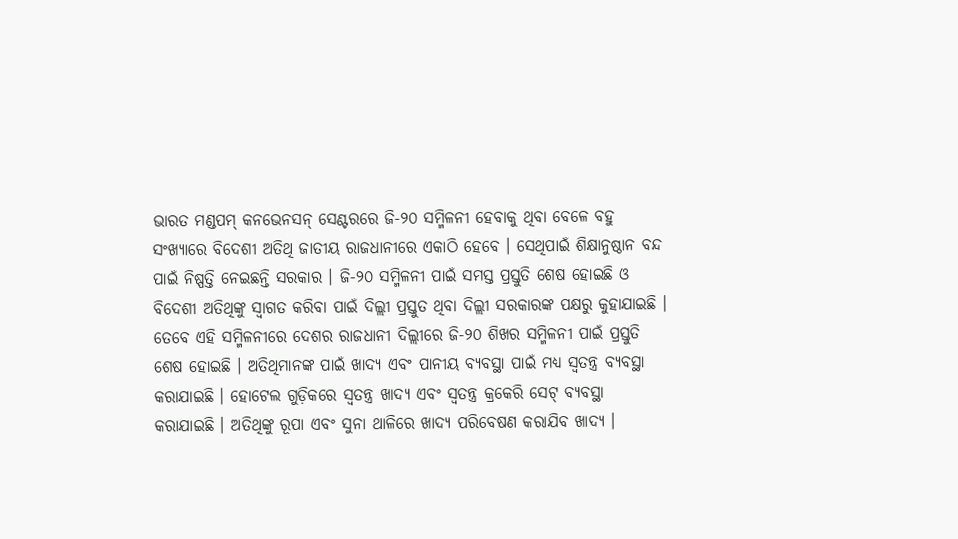ଭାରତ ମଣ୍ଡପମ୍ କନଭେନସନ୍ ସେଣ୍ଟରରେ ଜି-୨୦ ସମ୍ମିଳନୀ ହେବାକୁ ଥିବା ବେଳେ ବହୁ ସଂଖ୍ୟାରେ ବିଦେଶୀ ଅତିଥି ଜାତୀୟ ରାଜଧାନୀରେ ଏକାଠି ହେବେ । ସେଥିପାଇଁ ଶିକ୍ଷାନୁଷ୍ଠାନ ବନ୍ଦ ପାଇଁ ନିଷ୍ପତ୍ତି ନେଇଛନ୍ତି ସରକାର । ଜି-୨୦ ସମ୍ମିଳନୀ ପାଇଁ ସମସ୍ତ ପ୍ରସ୍ତୁତି ଶେଷ ହୋଇଛି ଓ ବିଦେଶୀ ଅତିଥିଙ୍କୁ ସ୍ୱାଗତ କରିବା ପାଇଁ ଦିଲ୍ଲୀ ପ୍ରସ୍ତୁତ ଥିବା ଦିଲ୍ଲୀ ସରକାରଙ୍କ ପକ୍ଷରୁ କୁହାଯାଇଛି ।
ତେବେ ଏହି ସମ୍ମିଳନୀରେ ଦେଶର ରାଜଧାନୀ ଦିଲ୍ଲୀରେ ଜି-୨୦ ଶିଖର ସମ୍ମିଳନୀ ପାଇଁ ପ୍ରସ୍ତୁତି ଶେଷ ହୋଇଛି । ଅତିଥିମାନଙ୍କ ପାଇଁ ଖାଦ୍ୟ ଏବଂ ପାନୀୟ ବ୍ୟବସ୍ଥା ପାଇଁ ମଧ୍ୟ ସ୍ୱତନ୍ତ୍ର ବ୍ୟବସ୍ଥା କରାଯାଇଛି । ହୋଟେଲ ଗୁଡ଼ିକରେ ସ୍ୱତନ୍ତ୍ର ଖାଦ୍ୟ ଏବଂ ସ୍ୱତନ୍ତ୍ର କ୍ରକେରି ସେଟ୍ ବ୍ୟବସ୍ଥା କରାଯାଇଛି । ଅତିଥିଙ୍କୁ ରୂପା ଏବଂ ସୁନା ଥାଳିରେ ଖାଦ୍ୟ ପରିବେଷଣ କରାଯିବ ଖାଦ୍ୟ ।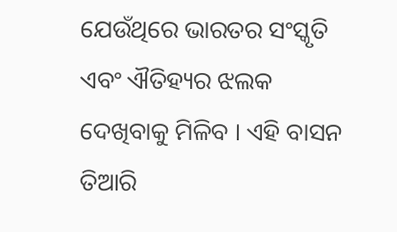ଯେଉଁଥିରେ ଭାରତର ସଂସ୍କୃତି ଏବଂ ଐତିହ୍ୟର ଝଲକ ଦେଖିବାକୁ ମିଳିବ । ଏହି ବାସନ ତିଆରି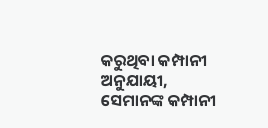କରୁଥିବା କମ୍ପାନୀ ଅନୁଯାୟୀ, ସେମାନଙ୍କ କମ୍ପାନୀ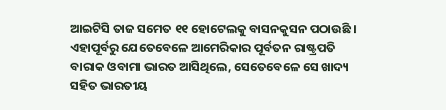ଆଇଟିସି ତାଜ ସମେତ ୧୧ ହୋଟେଲକୁ ବାସନକୁସନ ପଠାଉଛି । ଏହାପୂର୍ବରୁ ଯେତେବେଳେ ଆମେରିକାର ପୂର୍ବତନ ରାଷ୍ଟ୍ରପତି ବାରାକ ଓବାମା ଭାରତ ଆସିଥିଲେ, ସେତେବେଳେ ସେ ଖାଦ୍ୟ ସହିତ ଭାରତୀୟ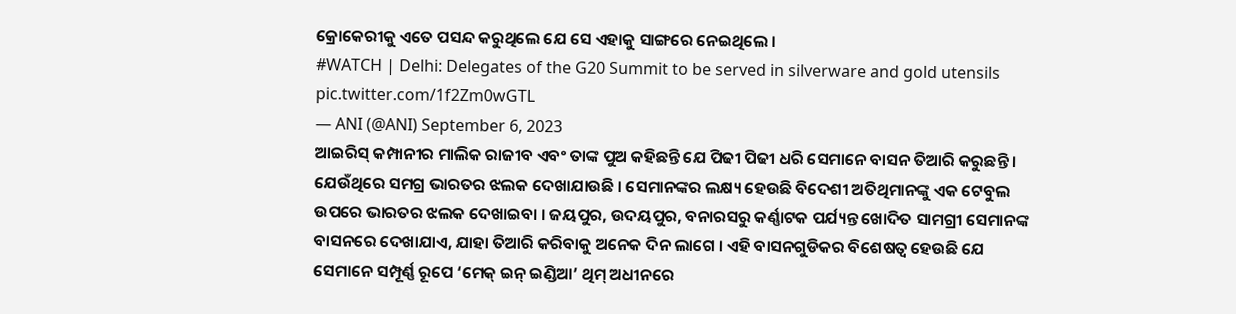କ୍ରୋକେରୀକୁ ଏତେ ପସନ୍ଦ କରୁଥିଲେ ଯେ ସେ ଏହାକୁ ସାଙ୍ଗରେ ନେଇଥିଲେ ।
#WATCH | Delhi: Delegates of the G20 Summit to be served in silverware and gold utensils pic.twitter.com/1f2Zm0wGTL
— ANI (@ANI) September 6, 2023
ଆଇରିସ୍ କମ୍ପାନୀର ମାଲିକ ରାଜୀବ ଏବଂ ତାଙ୍କ ପୁଅ କହିଛନ୍ତି ଯେ ପିଢୀ ପିଢୀ ଧରି ସେମାନେ ବାସନ ତିଆରି କରୁଛନ୍ତି । ଯେଉଁଥିରେ ସମଗ୍ର ଭାରତର ଝଲକ ଦେଖାଯାଉଛି । ସେମାନଙ୍କର ଲକ୍ଷ୍ୟ ହେଉଛି ବିଦେଶୀ ଅତିଥିମାନଙ୍କୁ ଏକ ଟେବୁଲ ଉପରେ ଭାରତର ଝଲକ ଦେଖାଇବା । ଜୟପୁର, ଉଦୟପୁର, ବନାରସରୁ କର୍ଣ୍ଣାଟକ ପର୍ଯ୍ୟନ୍ତ ଖୋଦିତ ସାମଗ୍ରୀ ସେମାନଙ୍କ ବାସନରେ ଦେଖାଯାଏ, ଯାହା ତିଆରି କରିବାକୁ ଅନେକ ଦିନ ଲାଗେ । ଏହି ବାସନଗୁଡିକର ବିଶେଷତ୍ୱ ହେଉଛି ଯେ ସେମାନେ ସମ୍ପୂର୍ଣ୍ଣ ରୂପେ ‘ମେକ୍ ଇନ୍ ଇଣ୍ଡିଆ’ ଥିମ୍ ଅଧୀନରେ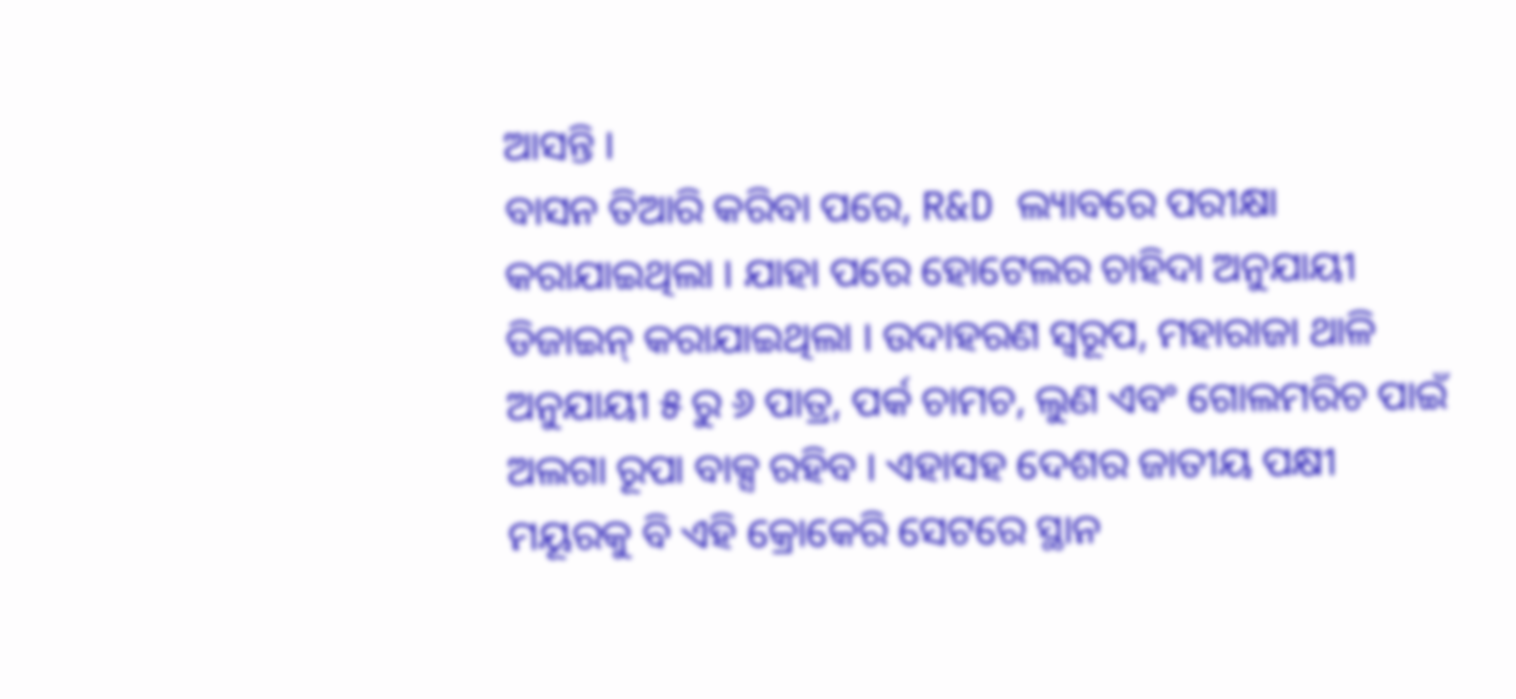ଆସନ୍ତି ।
ବାସନ ତିଆରି କରିବା ପରେ, R&D ଲ୍ୟାବରେ ପରୀକ୍ଷା କରାଯାଇଥିଲା । ଯାହା ପରେ ହୋଟେଲର ଚାହିଦା ଅନୁଯାୟୀ ଡିଜାଇନ୍ କରାଯାଇଥିଲା । ଉଦାହରଣ ସ୍ୱରୂପ, ମହାରାଜା ଥାଳି ଅନୁଯାୟୀ ୫ ରୁ ୬ ପାତ୍ର, ପର୍କ ଚାମଚ, ଲୁଣ ଏବଂ ଗୋଲମରିଚ ପାଇଁ ଅଲଗା ରୂପା ବାକ୍ସ ରହିବ । ଏହାସହ ଦେଶର ଜାତୀୟ ପକ୍ଷୀ ମୟୂରକୁ ବି ଏହି କ୍ରୋକେରି ସେଟରେ ସ୍ଥାନ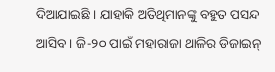ଦିଆଯାଇଛି । ଯାହାକି ଅତିଥିମାନଙ୍କୁ ବହୁତ ପସନ୍ଦ ଆସିବ । ଜି-୨୦ ପାଇଁ ମହାରାଜା ଥାଳିର ଡିଜାଇନ୍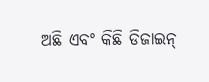ଅଛି ଏବଂ କିଛି ଡିଜାଇନ୍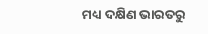ମଧ୍ୟ ଦକ୍ଷିଣ ଭାରତରୁ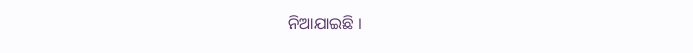ନିଆଯାଇଛି ।